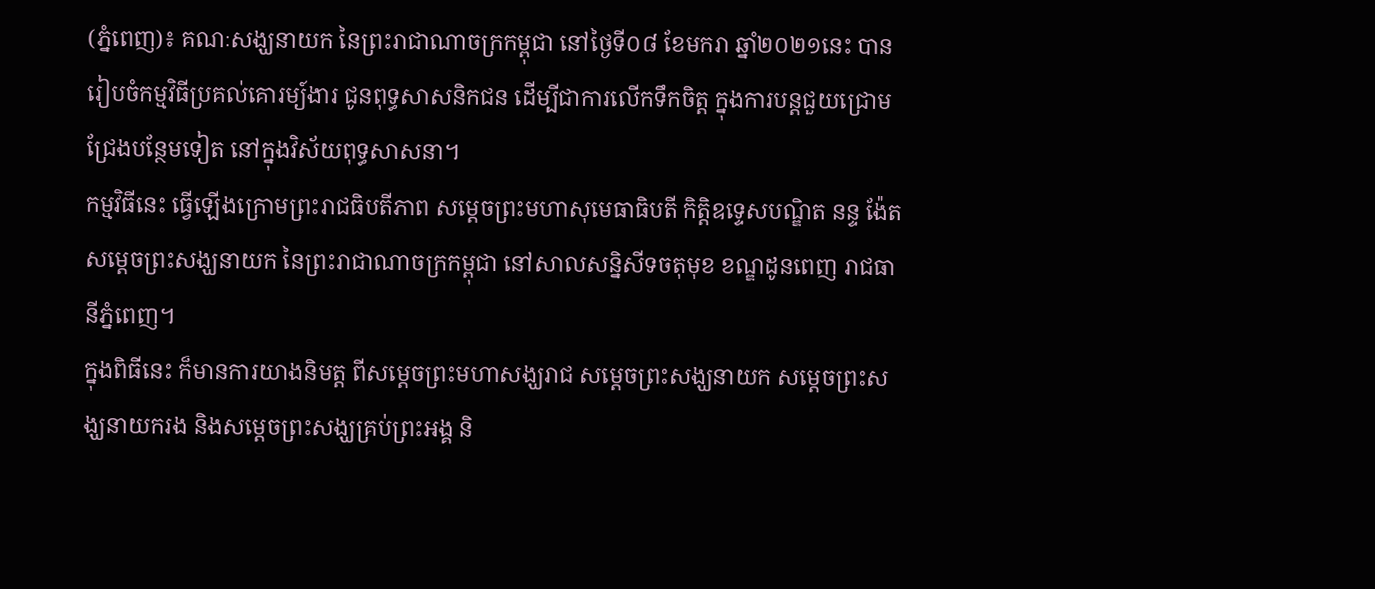(ភ្នំពេញ)៖ គណៈសង្ឃនាយក នៃព្រះរាជាណាចក្រកម្ពុជា នៅថ្ងៃទី០៨ ខែមករា ឆ្នាំ២០២១នេះ បានរៀបចំកម្មវិធីប្រគល់គោរម្យ៍ងារ ជូនពុទ្ធសាសនិកជន ដើម្បីជាការលើកទឹកចិត្ដ ក្នុងការបន្ដជួយជ្រោមជ្រែងបន្ថែមទៀត នៅក្នុងវិស័យពុទ្ធសាសនា។
កម្មវិធីនេះ ធ្វើឡើងក្រោមព្រះរាជធិបតីភាព សម្ដេចព្រះមហាសុមេធាធិបតី កិត្ដិឧទ្ទេសបណ្ឌិត នន្ទ ង៉ែត សម្ដេចព្រះសង្ឃនាយក នៃព្រះរាជាណាចក្រកម្ពុជា នៅសាលសន្និសីទចតុមុខ ខណ្ឌដូនពេញ រាជធានីភ្នំពេញ។
ក្នុងពិធីនេះ ក៏មានការយាងនិមត្ដ ពីសម្ដេចព្រះមហាសង្ឃរាជ សម្ដេចព្រះសង្ឃនាយក សម្ដេចព្រះសង្ឃនាយករង និងសម្ដេចព្រះសង្ឃគ្រប់ព្រះអង្គ និ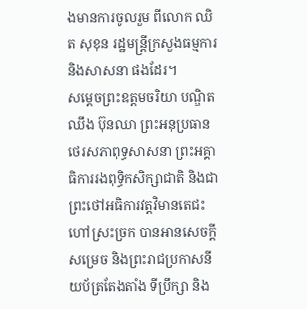ងមានការចូលរួម ពីលោក ឈិត សុខុន រដ្ឋមន្ដ្រីក្រសួងធម្មការ និងសាសនា ផងដែរ។
សម្ដេចព្រះឧត្ដមចរិយា បណ្ឌិត ឈឹង ប៊ុនឈា ព្រះអនុប្រធានថេរសភាពុទ្ធសាសនា ព្រះអគ្គាធិការរងពុទ្ធិកសិក្សាជាតិ និងជាព្រះថៅអធិការវត្ដវិមានតេជះ ហៅស្រះច្រក បានអានសេចក្ដីសម្រេច និងព្រះរាជប្រកាសនីយប័ត្រតែងតាំង ទីប្រឹក្សា និង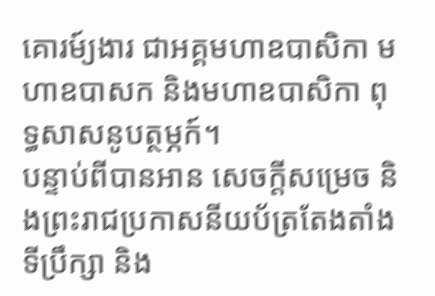គោរម៍្យងារ ជាអគ្គមហាឧបាសិកា មហាឧបាសក និងមហាឧបាសិកា ពុទ្ធសាសនូបត្ថម្ភក៍។
បន្ទាប់ពីបានអាន សេចក្ដីសម្រេច និងព្រះរាជប្រកាសនីយប័ត្រតែងតាំង ទីប្រឹក្សា និង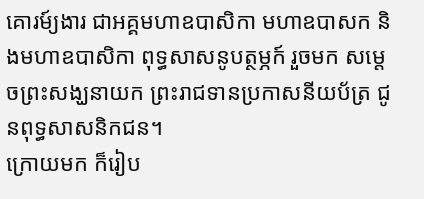គោរម៍្យងារ ជាអគ្គមហាឧបាសិកា មហាឧបាសក និងមហាឧបាសិកា ពុទ្ធសាសនូបត្ថម្ភក៍ រួចមក សម្ដេចព្រះសង្ឃនាយក ព្រះរាជទានប្រកាសនីយប័ត្រ ជូនពុទ្ធសាសនិកជន។
ក្រោយមក ក៏រៀប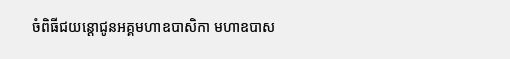ចំពិធីជយន្ដោជូនអគ្គមហាឧបាសិកា មហាឧបាស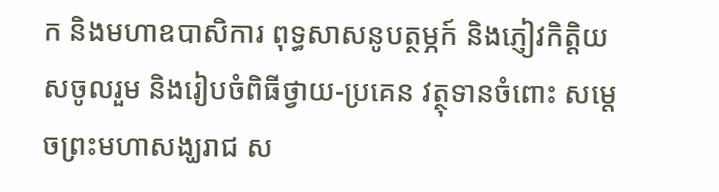ក និងមហាឧបាសិការ ពុទ្ធសាសនូបត្ថម្ភក៍ និងភ្ញៀវកិត្ដិយសចូលរួម និងរៀបចំពិធីថ្វាយ-ប្រគេន វត្ថុទានចំពោះ សម្ដេចព្រះមហាសង្ឃរាជ ស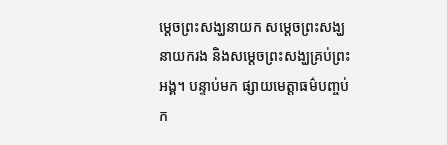ម្ដេចព្រះសង្ឃនាយក សម្ដេចព្រះសង្ឃនាយករង និងសម្ដេចព្រះសង្ឃគ្រប់ព្រះអង្គ។ បន្ទាប់មក ផ្សាយមេត្ដាធម៌បញ្ចប់ក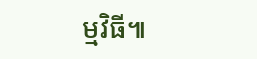ម្មវិធី៕